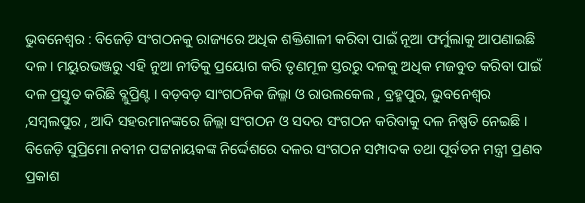ଭୁବନେଶ୍ୱର : ବିଜେଡ଼ି ସଂଗଠନକୁ ରାଜ୍ୟରେ ଅଧିକ ଶକ୍ତିଶାଳୀ କରିବା ପାଇଁ ନୂଆ ଫର୍ମୁଲାକୁ ଆପଣାଇଛି ଦଳ । ମୟୁରଭଞ୍ଜରୁ ଏହି ନୁଆ ନୀତିକୁ ପ୍ରୟୋଗ କରି ତୃଣମୂଳ ସ୍ତରରୁ ଦଳକୁ ଅଧିକ ମଜବୁତ କରିବା ପାଇଁ ଦଳ ପ୍ରସ୍ତୁତ କରିଛି ବ୍ଲୁପ୍ରିଣ୍ଟ । ବଡ଼ବଡ଼ ସାଂଗଠନିକ ଜିଲ୍ଳା ଓ ରାଉଲକେଲ , ବ୍ରହ୍ମପୁର, ଭୁବନେଶ୍ୱର ,ସମ୍ବଲପୁର , ଆଦି ସହରମାନଙ୍କରେ ଜିଲ୍ଲା ସଂଗଠନ ଓ ସଦର ସଂଗଠନ କରିବାକୁ ଦଳ ନିଷ୍ପତି ନେଇଛି । ବିଜେଡ଼ି ସୁପ୍ରିମୋ ନବୀନ ପଟ୍ଟନାୟକଙ୍କ ନିର୍ଦ୍ଦେଶରେ ଦଳର ସଂଗଠନ ସମ୍ପାଦକ ତଥା ପୂର୍ବତନ ମନ୍ତ୍ରୀ ପ୍ରଣବ ପ୍ରକାଶ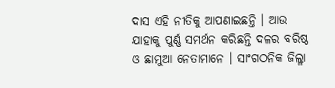ଦାସ ଏହି ନୀତିକୁ ଆପଣାଇଛନ୍ତି । ଆଉ ଯାହାକୁ ପୁର୍ଣ୍ଣ ସମର୍ଥନ କରିଛନ୍ତି ଦଳର ବରିଷ୍ଠ ଓ ଛାମୁଆ ନେତାମାନେ । ସାଂଗଠନିକ ଜିଲ୍ଳା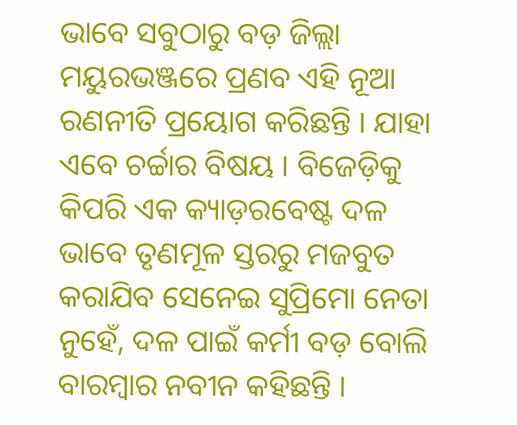ଭାବେ ସବୁଠାରୁ ବଡ଼ ଜିଲ୍ଲା ମୟୁରଭଞ୍ଜରେ ପ୍ରଣବ ଏହି ନୂଆ ରଣନୀତି ପ୍ରୟୋଗ କରିଛନ୍ତି । ଯାହା ଏବେ ଚର୍ଚ୍ଚାର ବିଷୟ । ବିଜେଡ଼ିକୁ କିପରି ଏକ କ୍ୟାଡ଼ରବେଷ୍ଟ ଦଳ ଭାବେ ତୃଣମୂଳ ସ୍ତରରୁ ମଜବୁତ କରାଯିବ ସେନେଇ ସୁପ୍ରିମୋ ନେତା ନୁହେଁ, ଦଳ ପାଇଁ କର୍ମୀ ବଡ଼ ବୋଲି ବାରମ୍ବାର ନବୀନ କହିଛନ୍ତି ।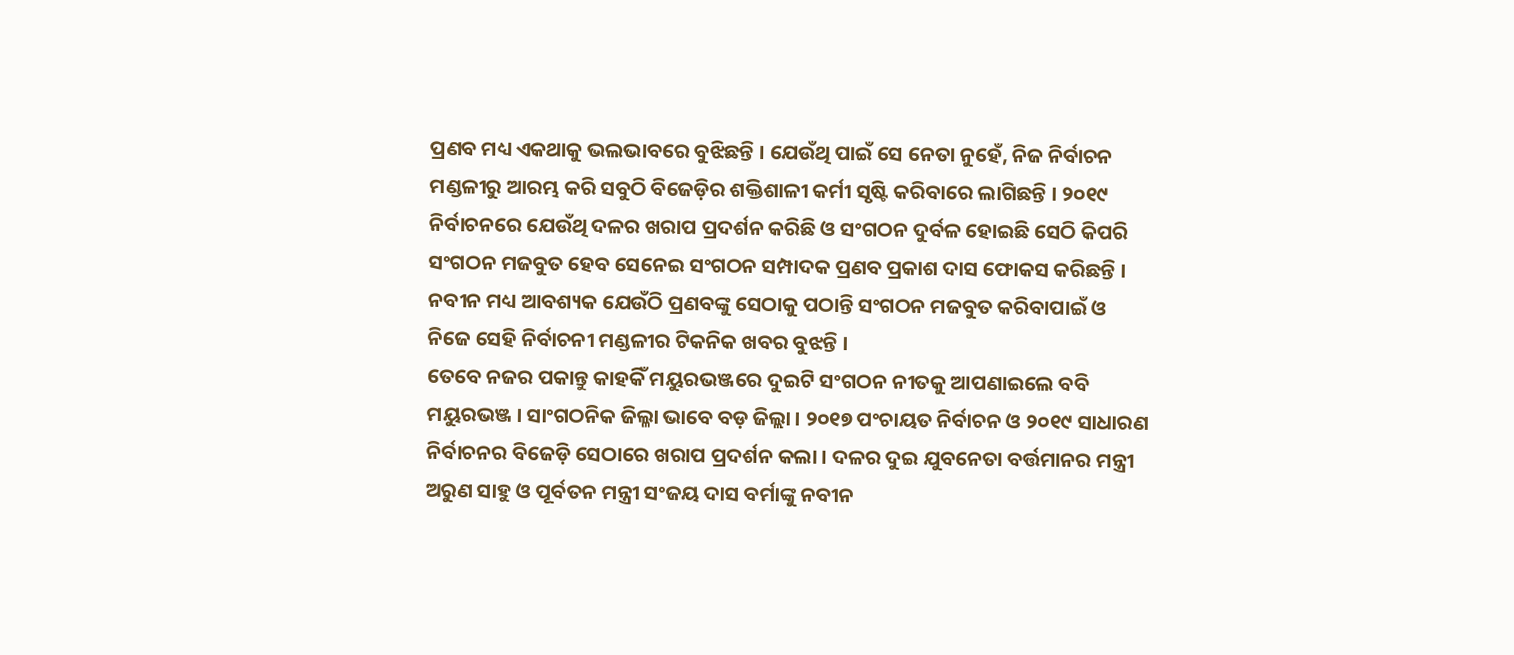ପ୍ରଣବ ମଧ୍ୟ ଏକଥାକୁ ଭଲଭାବରେ ବୁଝିଛନ୍ତି । ଯେଉଁଥି ପାଇଁ ସେ ନେତା ନୁହେଁ, ନିଜ ନିର୍ବାଚନ ମଣ୍ଡଳୀରୁ ଆରମ୍ଭ କରି ସବୁଠି ବିଜେଡ଼ିର ଶକ୍ତିଶାଳୀ କର୍ମୀ ସୃଷ୍ଟି କରିବାରେ ଲାଗିଛନ୍ତି । ୨୦୧୯ ନିର୍ବାଚନରେ ଯେଉଁଥି ଦଳର ଖରାପ ପ୍ରଦର୍ଶନ କରିଛି ଓ ସଂଗଠନ ଦୁର୍ବଳ ହୋଇଛି ସେଠି କିପରି ସଂଗଠନ ମଜବୁତ ହେବ ସେନେଇ ସଂଗଠନ ସମ୍ପାଦକ ପ୍ରଣବ ପ୍ରକାଶ ଦାସ ଫୋକସ କରିଛନ୍ତି । ନବୀନ ମଧ୍ୟ ଆବଶ୍ୟକ ଯେଉଁଠି ପ୍ରଣବଙ୍କୁ ସେଠାକୁ ପଠାନ୍ତି ସଂଗଠନ ମଜବୁତ କରିବାପାଇଁ ଓ ନିଜେ ସେହି ନିର୍ବାଚନୀ ମଣ୍ଡଳୀର ଟିକନିକ ଖବର ବୁଝନ୍ତି ।
ତେବେ ନଜର ପକାନ୍ତୁ କାହକିଁ ମୟୁରଭଞ୍ଜରେ ଦୁଇଟି ସଂଗଠନ ନୀତକୁ ଆପଣାଇଲେ ବବି
ମୟୁରଭଞ୍ଜ । ସାଂଗଠନିକ ଜିଲ୍ଳା ଭାବେ ବଡ଼ ଜିଲ୍ଲା । ୨୦୧୭ ପଂଚାୟତ ନିର୍ବାଚନ ଓ ୨୦୧୯ ସାଧାରଣ ନିର୍ବାଚନର ବିଜେଡ଼ି ସେଠାରେ ଖରାପ ପ୍ରଦର୍ଶନ କଲା । ଦଳର ଦୁଇ ଯୁବନେତା ବର୍ତ୍ତମାନର ମନ୍ତ୍ରୀ ଅରୁଣ ସାହୁ ଓ ପୂର୍ବତନ ମନ୍ତ୍ରୀ ସଂଜୟ ଦାସ ବର୍ମାଙ୍କୁ ନବୀନ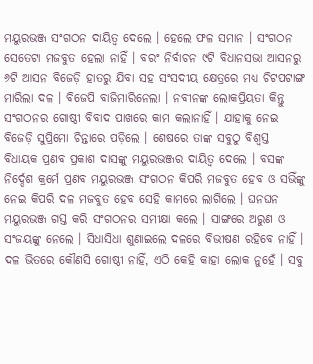ମୟୁରଭଞ୍ଜ ସଂଗଠନ ଦାୟିତ୍ୱ ଦେଲେ । ହେଲେ ଫଳ ସମାନ । ସଂଗଠନ ସେତେଟା ମଜବୁତ ହେଲା ନାହିଁ । ବରଂ ନିର୍ବାଚନ ୯ଟି ବିଧାନସଭା ଆସନରୁ ୬ଟି ଆସନ ବିଜେଡ଼ି ହାତରୁ ଯିବା ସହ ସଂସଦୀୟ କ୍ଷେତ୍ରରେ ମଧ୍ୟ ଚିଟପଟାଙ୍ଗ ମାରିଲା ଦଳ । ବିଜେପି ବାଜିମାରିନେଲା । ନବୀନଙ୍କ ଲୋକପ୍ରିୟତା କିନ୍ତୁ ସଂଗଠନର ଗୋଷ୍ଠୀ ବିବାଦ ପାଖରେ କାମ କଲାନାହିଁ । ଯାହାକୁ ନେଇ ବିଜେଡ଼ି ସୁପ୍ରିମୋ ଚିନ୍ତାରେ ପଡ଼ିଲେ । ଶେଷରେ ତାଙ୍କ ସବୁଠୁ ବିଶ୍ୱସ୍ତ ବିଧାୟକ ପ୍ରଣବ ପ୍ରକାଶ ଦାସଙ୍କୁ ମୟୁରଭଞ୍ଜର ଦାୟିତ୍ୱ ଦେଲେ । ବସଙ୍କ ନିର୍ଦ୍ଦେଶ କ୍ରର୍ମେ ପ୍ରଣବ ମୟୁରଭଞ୍ଜ ସଂଗଠନ କିପରି ମଜବୁତ ହେବ ଓ ସଭିଁଙ୍କୁ ନେଇ କିପରି ଦଳ ମଜବୁତ ହେବ ସେହି କାମରେ ଲାଗିଲେ । ଘନଘନ ମୟୁରଭଞ୍ଜ ଗସ୍ତ କରି ସଂଗଠନର ସମୀକ୍ଷା କଲେ । ସାଙ୍ଗରେ ଅରୁଣ ଓ ସଂଜୟଙ୍କୁ ନେଲେ । ସିଧାସିଧା ଶୁଣାଇଲେ ଦଳରେ ବିଭୀଷଣ ରହିବେ ନାହିଁ । ଦଳ ଭିତରେ କୌଣସି ଗୋଷ୍ଠୀ ନାହିଁ, ଏଠି କେହି କାହା ଲୋକ ନୁହେଁ । ସବୁ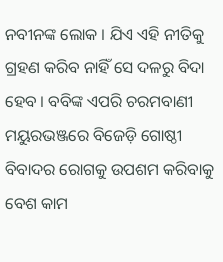ନବୀନଙ୍କ ଲୋକ । ଯିଏ ଏହି ନୀତିକୁ ଗ୍ରହଣ କରିବ ନାହିଁ ସେ ଦଳରୁ ବିଦା ହେବ । ବବିଙ୍କ ଏପରି ଚରମବାଣୀ ମୟୁରଭଞ୍ଜରେ ବିଜେଡ଼ି ଗୋଷ୍ଠୀ ବିବାଦର ରୋଗକୁ ଉପଶମ କରିବାକୁ ବେଶ କାମ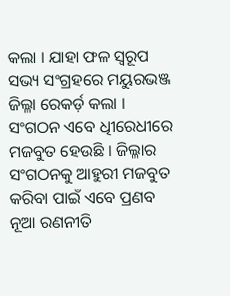କଲା । ଯାହା ଫଳ ସ୍ୱରୂପ ସଭ୍ୟ ସଂଗ୍ରହରେ ମୟୁରଭଞ୍ଜ ଜିଲ୍ଳା ରେକର୍ଡ଼ କଲା । ସଂଗଠନ ଏବେ ଧିୀରେଧୀରେ ମଜବୁତ ହେଉଛି । ଜିଲ୍ଳାର ସଂଗଠନକୁ ଆହୁରୀ ମଜବୁତ କରିବା ପାଇଁ ଏବେ ପ୍ରଣବ ନୂଆ ରଣନୀତି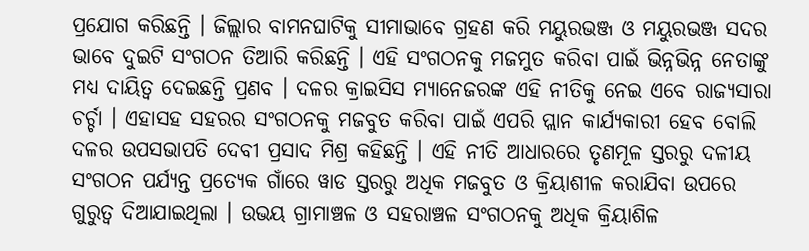ପ୍ରଯୋଗ କରିଛନ୍ତି । ଜିଲ୍ଲାର ବାମନଘାଟିକୁ ସୀମାଭାବେ ଗ୍ରହଣ କରି ମୟୁରଭଞ୍ଜ ଓ ମୟୁରଭଞ୍ଜ ସଦର ଭାବେ ଦୁଇଟି ସଂଗଠନ ତିଆରି କରିଛନ୍ତି । ଏହି ସଂଗଠନକୁ ମଜମୁତ କରିବା ପାଇଁ ଭିନ୍ନଭିନ୍ନ ନେତାଙ୍କୁ ମଧ୍ୟ ଦାୟିତ୍ୱ ଦେଇଛନ୍ତି ପ୍ରଣବ । ଦଳର କ୍ରାଇସିସ ମ୍ୟାନେଜରଙ୍କ ଏହି ନୀତିକୁ ନେଇ ଏବେ ରାଜ୍ୟସାରା ଚର୍ଚ୍ଚା । ଏହାସହ ସହରର ସଂଗଠନକୁ ମଜବୁତ କରିବା ପାଇଁ ଏପରି ପ୍ଲାନ କାର୍ଯ୍ୟକାରୀ ହେବ ବୋଲି ଦଳର ଉପସଭାପତି ଦେବୀ ପ୍ରସାଦ ମିଶ୍ର କହିଛନ୍ତି । ଏହି ନୀତି ଆଧାରରେ ତୃଣମୂଳ ସ୍ତରରୁ ଦଳୀୟ ସଂଗଠନ ପର୍ଯ୍ୟନ୍ତ ପ୍ରତ୍ୟେକ ଗାଁରେ ୱାଡ ସ୍ତରରୁ ଅଧିକ ମଜବୁତ ଓ କ୍ରିୟାଶୀଳ କରାଯିବା ଉପରେ ଗୁରୁତ୍ୱ ଦିଆଯାଇଥିଲା । ଉଭୟ ଗ୍ରାମାଞ୍ଚଳ ଓ ସହରାଞ୍ଚଳ ସଂଗଠନକୁ ଅଧିକ କ୍ରିୟାଶିଳ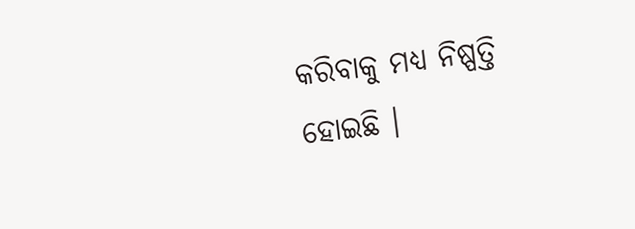କରିବାକୁ ମଧ୍ୟ ନିଷ୍ପତ୍ତି ହୋଇଛି ।